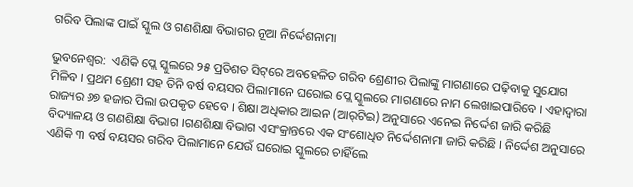ଗରିବ ପିଲାଙ୍କ ପାଇଁ ସ୍କୁଲ ଓ ଗଣଶିକ୍ଷା ବିଭାଗର ନୂଆ ନିର୍ଦ୍ଦେଶନାମା

ଭୁବନେଶ୍ୱର:  ଏଣିକି ପ୍ଲେ ସ୍କୁଲରେ ୨୫ ପ୍ରତିଶତ ସିଟ୍‌ରେ ଅବହେଳିତ ଗରିବ ଶ୍ରେଣୀର ପିଲାଙ୍କୁ ମାଗଣାରେ ପଢ଼ିବାକୁ ସୁଯୋଗ ମିଳିବ । ପ୍ରଥମ ଶ୍ରେଣୀ ସହ ତିନି ବର୍ଷ ବୟସର ପିଲାମାନେ ଘରୋଇ ପ୍ଲେ ସ୍କୁଲରେ ମାଗଣାରେ ନାମ ଲେଖାଇପାରିବେ । ଏହାଦ୍ୱାରା ରାଜ୍ୟର ୬୭ ହଜାର ପିଲା ଉପକୃତ ହେବେ । ଶିକ୍ଷା ଅଧିକାର ଆଇନ (ଆର୍‌ଟିଇ) ଅନୁସାରେ ଏନେଇ ନିର୍ଦ୍ଦେଶ ଜାରି କରିଛି ବିଦ୍ୟାଳୟ ଓ ଗଣଶିକ୍ଷା ବିଭାଗ ।ଗଣଶିକ୍ଷା ବିଭାଗ ଏସଂକ୍ରାନ୍ତରେ ଏକ ସଂଶୋଧିତ ନିର୍ଦ୍ଦେଶନାମା ଜାରି କରିଛି । ନିର୍ଦ୍ଦେଶ ଅନୁସାରେ ଏଣିକି ୩ ବର୍ଷ ବୟସର ଗରିବ ପିଲାମାନେ ଯେଉଁ ଘରୋଇ ସ୍କୁଲରେ ଚାହିଁଲେ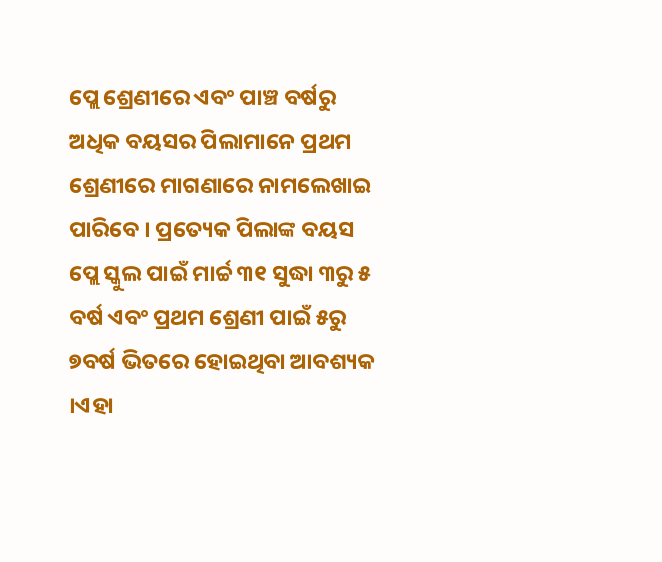ପ୍ଲେ ଶ୍ରେଣୀରେ ଏବଂ ପାଞ୍ଚ ବର୍ଷରୁ ଅଧିକ ବୟସର ପିଲାମାନେ ପ୍ରଥମ ଶ୍ରେଣୀରେ ମାଗଣାରେ ନାମଲେଖାଇ ପାରିବେ । ପ୍ରତ୍ୟେକ ପିଲାଙ୍କ ବୟସ ପ୍ଲେ ସ୍କୁଲ ପାଇଁ ମାର୍ଚ୍ଚ ୩୧ ସୁଦ୍ଧା ୩ରୁ ୫ ବର୍ଷ ଏବଂ ପ୍ରଥମ ଶ୍ରେଣୀ ପାଇଁ ୫ରୁ ୭ବର୍ଷ ଭିତରେ ହୋଇଥିବା ଆବଶ୍ୟକ ।ଏହା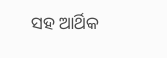ସହ ଆର୍ଥିକ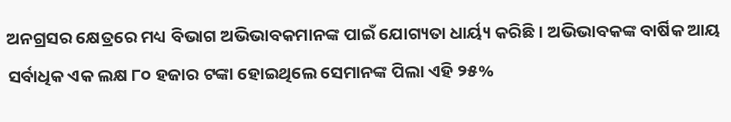ଅନଗ୍ରସର କ୍ଷେତ୍ରରେ ମଧ୍ୟ ବିଭାଗ ଅଭିଭାବକମାନଙ୍କ ପାଇଁ ଯୋଗ୍ୟତା ଧାର୍ୟ୍ୟ କରିଛି । ଅଭିଭାବକଙ୍କ ବାର୍ଷିକ ଆୟ ସର୍ବାଧିକ ଏକ ଲକ୍ଷ ୮୦ ହଜାର ଟଙ୍କା ହୋଇଥିଲେ ସେମାନଙ୍କ ପିଲା ଏହି ୨୫%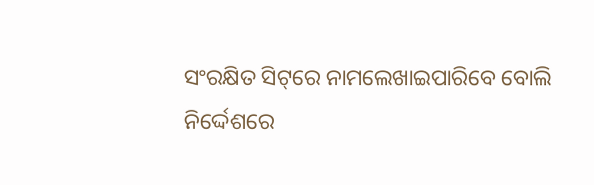ସଂରକ୍ଷିତ ସିଟ୍‌ରେ ନାମଲେଖାଇପାରିବେ ବୋଲି ନିର୍ଦ୍ଦେଶରେ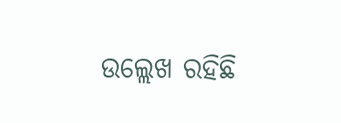ଉଲ୍ଲେଖ ରହିଛି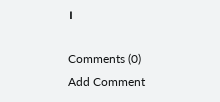।

Comments (0)
Add Comment